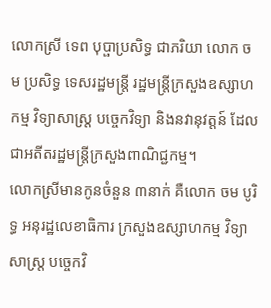លោកស្រី ទេព បុប្ផាប្រសិទ្ធ ជាភរិយា លោក ចម ប្រសិទ្ធ ទេសរដ្ឋមន្ត្រី រដ្ឋមន្ត្រីក្រសួងឧស្សាហកម្ម វិទ្យាសាស្ត្រ បច្ចេកវិទ្យា និងនវានុវត្តន៍ ដែលជាអតីតរដ្ឋមន្ត្រីក្រសួងពាណិជ្ជកម្ម។
លោកស្រីមានកូនចំនួន ៣នាក់ គឺលោក ចម បូរិទ្ធ អនុរដ្ឋលេខាធិការ ក្រសួងឧស្សាហកម្ម វិទ្យាសាស្រ្ត បច្ចេកវិ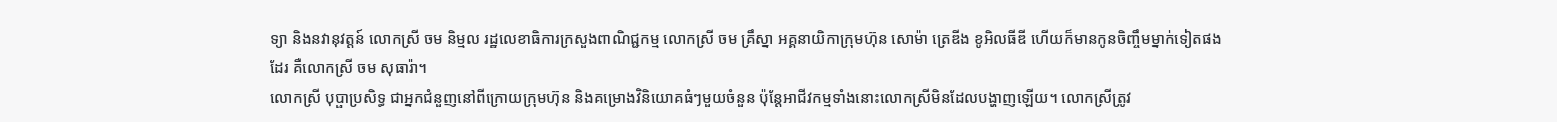ទ្យា និងនវានុវត្តន៍ លោកស្រី ចម និម្មល រដ្ឋលេខាធិការក្រសួងពាណិជ្ជកម្ម លោកស្រី ចម គ្រឹស្នា អគ្គនាយិកាក្រុមហ៊ុន សោម៉ា ត្រេឌីង ខូអិលធីឌី ហើយក៏មានកូនចិញ្ចឹមម្នាក់ទៀតផងដែរ គឺលោកស្រី ចម សុធារ៉ា។
លោកស្រី បុប្ផាប្រសិទ្ធ ជាអ្នកជំនួញនៅពីក្រោយក្រុមហ៊ុន និងគម្រោងវិនិយោគធំៗមួយចំនួន ប៉ុន្តែអាជីវកម្មទាំងនោះលោកស្រីមិនដែលបង្ហាញឡើយ។ លោកស្រីត្រូវ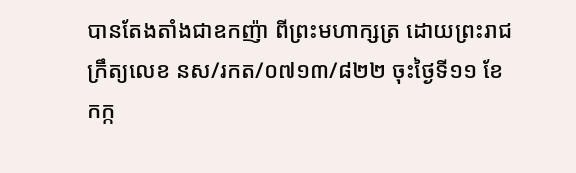បានតែងតាំងជាឧកញ៉ា ពីព្រះមហាក្សត្រ ដោយព្រះរាជក្រឹត្យលេខ នស/រកត/០៧១៣/៨២២ ចុះថ្ងៃទី១១ ខែកក្ក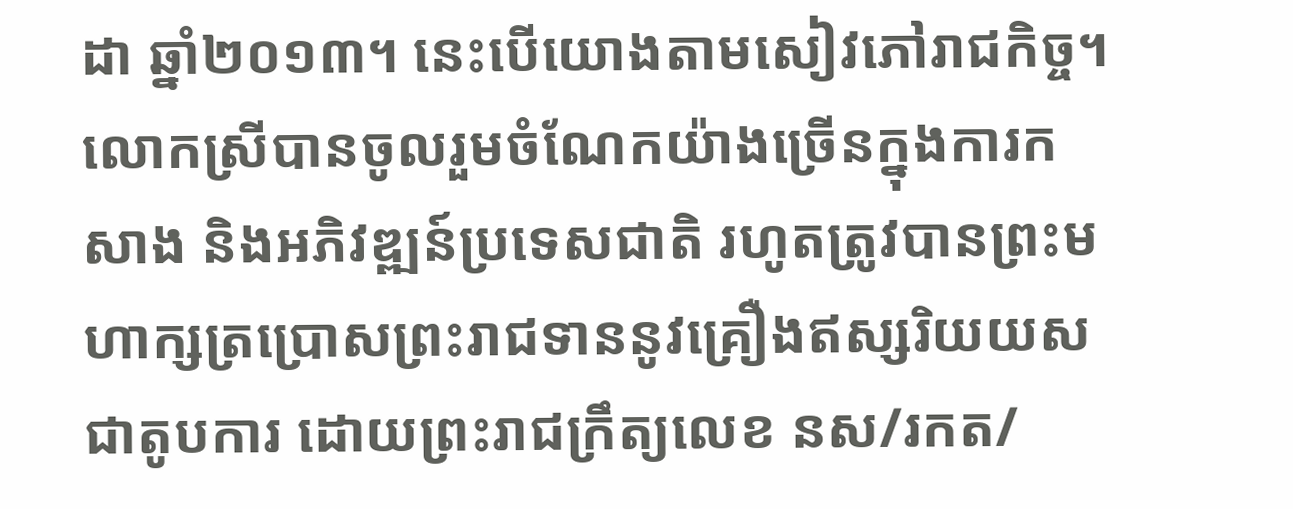ដា ឆ្នាំ២០១៣។ នេះបើយោងតាមសៀវភៅរាជកិច្ច។
លោកស្រីបានចូលរួមចំណែកយ៉ាងច្រើនក្នុងការកសាង និងអភិវឌ្ឍន៍ប្រទេសជាតិ រហូតត្រូវបានព្រះមហាក្សត្រប្រោសព្រះរាជទាននូវគ្រឿងឥស្សរិយយស ជាតូបការ ដោយព្រះរាជក្រឹត្យលេខ នស/រកត/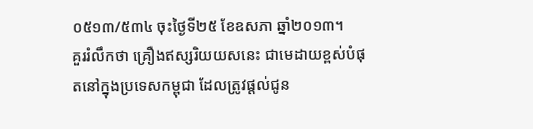០៥១៣/៥៣៤ ចុះថ្ងៃទី២៥ ខែឧសភា ឆ្នាំ២០១៣។
គួររំលឹកថា គ្រឿងឥស្សរិយយសនេះ ជាមេដាយខ្ពស់បំផុតនៅក្នុងប្រទេសកម្ពុជា ដែលត្រូវផ្តល់ជូន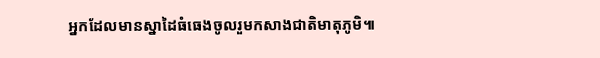អ្នកដែលមានស្នាដៃធំធេងចូលរួមកសាងជាតិមាតុភូមិ៕